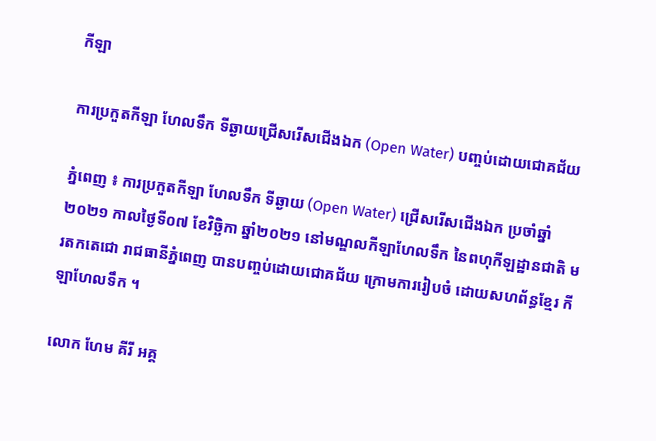កីឡា

ការប្រកួតកីឡា ហែលទឹក ទីឆ្ងាយជ្រើសរើសជើងឯក (Open Water) បញ្ចប់ដោយជោគជ័យ

ភ្នំពេញ ៖ ការប្រកួតកីឡា ហែលទឹក ទីឆ្ងាយ (Open Water) ជ្រើសរើសជើងឯក ប្រចាំឆ្នាំ២០២១ កាលថ្ងៃទី០៧ ខែវិច្ឆិកា ឆ្នាំ២០២១ នៅមណ្ឌលកីឡាហែលទឹក នៃពហុកីឡដ្ឋានជាតិ មរតកតេជោ រាជធានីភំ្នពេញ បានបញ្ចប់ដោយជោគជ័យ ក្រោមការរៀបចំ ដោយសហព័ន្ធខ្មែរ កីឡាហែលទឹក ។

លោក ហែម គីរី អគ្គ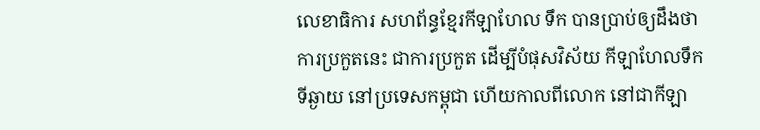លេខាធិការ សហព័ន្ធខ្មែរកីឡាហែល ទឹក បានប្រាប់ឲ្យដឹងថា ការប្រកួតនេះ ជាការប្រកួត ដើម្បីបំផុសវិស័យ កីឡាហែលទឹកទីឆ្ងាយ នៅប្រទេសកម្ពុជា ហើយកាលពីលោក នៅជាកីឡា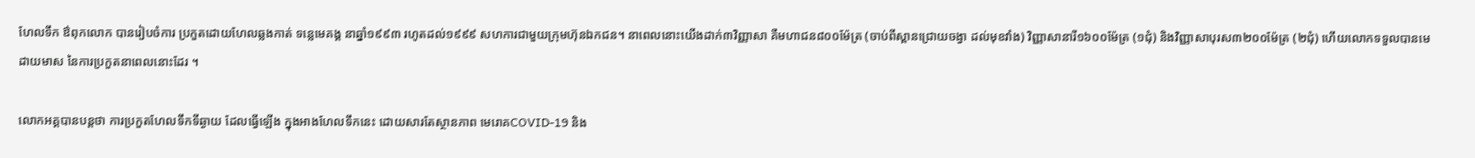ហែលទឹក ឳពុកលោក បានរៀបចំការ ប្រកួតដោយហែលឆ្លងកាត់ ទន្លេមេគង្គ នាឆ្នាំ១៩៩៣ រហូតដល់១៩៩៩ សហការជាមួយក្រុមហ៊ុនឯកជន។ នាពេលនោះយើងដាក់៣វិញ្ញាសា គឺមហាជន៨០០ម៉ែត្រ (ចាប់ពីស្ពានជ្រោយចង្វា ដល់មុខវាំង) វិញ្ញាសានារី១៦០០ម៉ែត្រ (១ជុំ) និងវិញ្ញាសាបុរស៣២០០ម៉ែត្រ (២ជុំ) ហើយលោកទទួលបានមេដាយមាស នៃការប្រកួតនាពេលនោះដែរ ។

លោកអគ្គបានបន្តថា ការប្រកួតហែលទឹកទីឆ្ងាយ ដែលធ្វើឡើង ក្នុងអាងហែលទឹកនេះ ដោយសារតែស្ថានភាព មេរោគCOVID-19 និង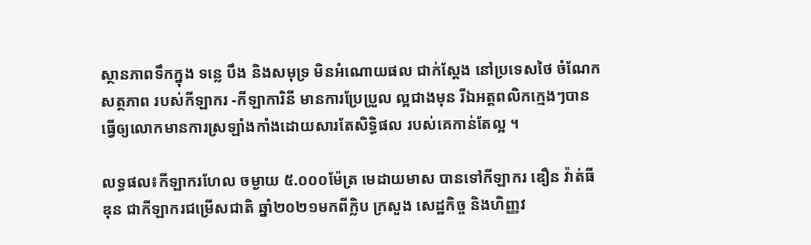ស្ថានភាពទឹកក្នុង ទន្លេ បឹង និងសមុទ្រ មិនអំណោយផល ជាក់ស្តែង នៅប្រទេសថៃ ចំណែកសត្ថភាព របស់កីឡាករ -កីឡាការិនី មានការប្រែប្រួល ល្អជាងមុន រីឯអត្តពលិកក្មេងៗបានធ្វើឲ្យលោកមានការស្រឡាំងកាំងដោយសារតែសិទ្ធិផល របស់គេកាន់តែល្អ ។

លទ្ធផល៖កីឡាករហែល ចម្ងាយ ៥.០០០ម៉ែត្រ មេដាយមាស បានទៅកីឡាករ ឌឿន វ៉ាត់ធីឌុន ជាកីឡាករជម្រើសជាតិ ឆ្នាំ២០២១មកពីក្លិប ក្រសួង សេដ្ឋកិច្ច និងហិញ្ញវ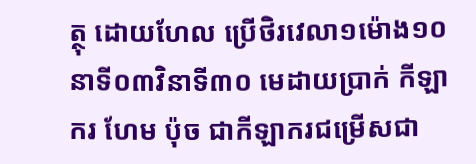ត្ថុ ដោយហែល ប្រើថិរវេលា១ម៉ោង១០នាទី០៣វិនាទី៣០ មេដាយប្រាក់ កីឡាករ ហែម ប៉ុច ជាកីឡាករជម្រើសជា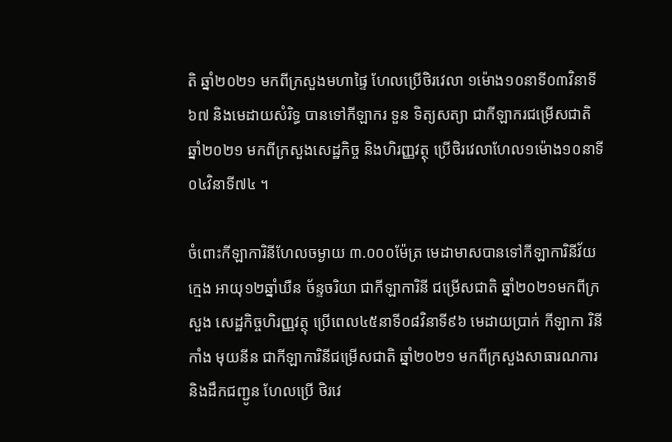តិ ឆ្នាំ២០២១ មកពីក្រសួងមហាផ្ទៃ ហែលប្រើថិរវេលា ១ម៉ោង១០នាទី០៣វិនាទី៦៧ និងមេដាយសំរិទ្ធ បានទៅកីឡាករ ទួន ទិត្យសត្យា ជាកីឡាករជម្រើសជាតិ ឆ្នាំ២០២១ មកពីក្រសួងសេដ្ឋកិច្ច និងហិរញ្ញវត្ថុ ប្រើថិរវេលាហែល១ម៉ោង១០នាទី០៤វិនាទី៧៤ ។

ចំពោះកីឡាការិនីហែលចម្ងាយ ៣.០០០ម៉ែត្រ មេដាមាសបានទៅកីឡាការិនីវ័យក្មេង អាយុ១២ឆ្នាំឃឺន ច័ន្ទចរិយា ជាកីឡាការិនី ជម្រើសជាតិ ឆ្នាំ២០២១មកពីក្រសួង សេដ្ឋកិច្ចហិរញ្ញវត្ថុ ប្រើពេល៤៥នាទី០៨វិនាទី៩៦ មេដាយប្រាក់ កីឡាកា រិនី កាំង មុយនីន ជាកីឡាការិនីជម្រើសជាតិ ឆ្នាំ២០២១ មកពីក្រសួងសាធារណការ និងដឹកជញ្ជូន ហែលប្រើ ថិរវេ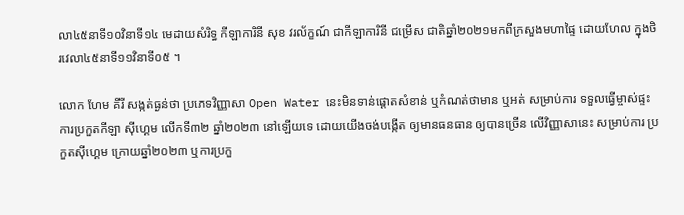លា៤៥នាទី១០វិនាទី១៤ មេដាយសំរិទ្ធ កីឡាការិនី សុខ វរល័ក្ខណ៍ ជាកីឡាការិនី ជម្រើស ជាតិឆ្នាំ២០២១មកពីក្រសួងមហាផ្ទៃ ដោយហែល ក្នុងថិរវេលា៤៥នាទី១១វិនាទី០៥ ។

លោក ហែម គីរី សង្កត់ធ្ងន់ថា ប្រភេទវិញ្ញាសា Open Water នេះមិនទាន់ផ្តោតសំខាន់ ឬកំណត់ថាមាន ឬអត់ សម្រាប់ការ ទទួលធ្វើម្ចាស់ផ្ទះ ការប្រកួតកីឡា ស៊ីហ្គេម លើកទី៣២ ឆ្នាំ២០២៣ នៅឡើយទេ ដោយយើងចង់បង្កើត ឲ្យមានធនធាន ឲ្យបានច្រើន លើវិញ្ញាសានេះ សម្រាប់ការ ប្រកួតស៊ីហ្គេម ក្រោយឆ្នាំ២០២៣ ឬការប្រកួ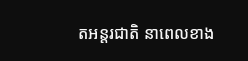តអន្តរជាតិ នាពេលខាង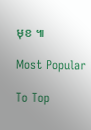មុខ ៕

Most Popular

To Top